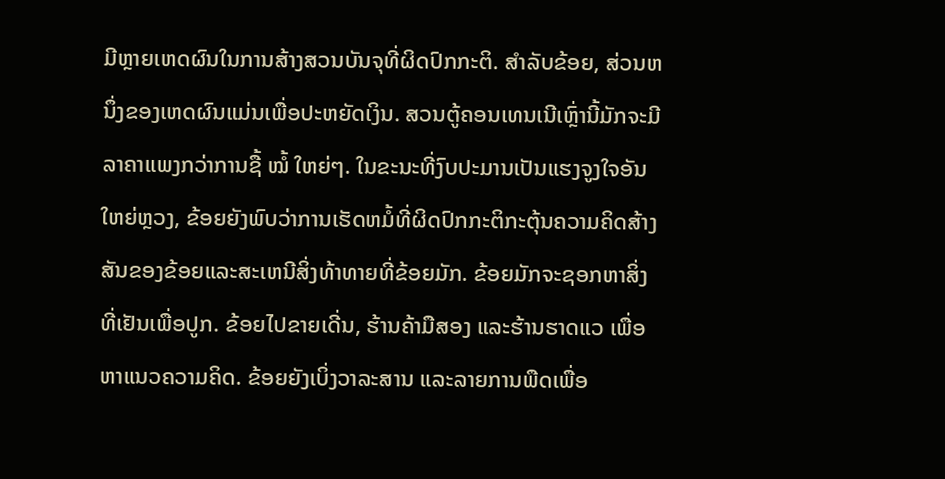ມີຫຼາຍເຫດຜົນໃນການສ້າງສວນບັນຈຸທີ່ຜິດປົກກະຕິ. ສໍາລັບຂ້ອຍ, ສ່ວນຫນຶ່ງຂອງເຫດຜົນແມ່ນເພື່ອປະຫຍັດເງິນ. ສວນຕູ້ຄອນເທນເນີເຫຼົ່ານີ້ມັກຈະມີລາຄາແພງກວ່າການຊື້ ໝໍ້ ໃຫຍ່ໆ. ໃນຂະນະທີ່ງົບປະມານເປັນແຮງຈູງໃຈອັນໃຫຍ່ຫຼວງ, ຂ້ອຍຍັງພົບວ່າການເຮັດຫມໍ້ທີ່ຜິດປົກກະຕິກະຕຸ້ນຄວາມຄິດສ້າງສັນຂອງຂ້ອຍແລະສະເຫນີສິ່ງທ້າທາຍທີ່ຂ້ອຍມັກ. ຂ້ອຍມັກຈະຊອກຫາສິ່ງທີ່ເຢັນເພື່ອປູກ. ຂ້ອຍໄປຂາຍເດີ່ນ, ຮ້ານຄ້າມືສອງ ແລະຮ້ານຮາດແວ ເພື່ອຫາແນວຄວາມຄິດ. ຂ້ອຍຍັງເບິ່ງວາລະສານ ແລະລາຍການພືດເພື່ອ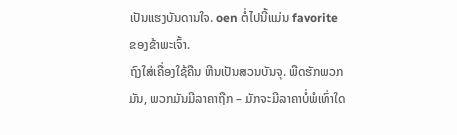ເປັນແຮງບັນດານໃຈ. oen ຕໍ່ໄປນີ້ແມ່ນ favorite ຂອງຂ້າພະເຈົ້າ.
ຖົງໃສ່ເຄື່ອງໃຊ້ຄືນ ຫີນເປັນສວນບັນຈຸ. ພືດຮັກພວກມັນ, ພວກມັນມີລາຄາຖືກ – ມັກຈະມີລາຄາບໍ່ພໍເທົ່າໃດ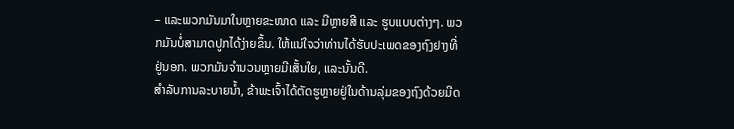– ແລະພວກມັນມາໃນຫຼາຍຂະໜາດ ແລະ ມີຫຼາຍສີ ແລະ ຮູບແບບຕ່າງໆ. ພວກມັນບໍ່ສາມາດປູກໄດ້ງ່າຍຂຶ້ນ. ໃຫ້ແນ່ໃຈວ່າທ່ານໄດ້ຮັບປະເພດຂອງຖົງຢາງທີ່ຢູ່ນອກ. ພວກມັນຈໍານວນຫຼາຍມີເສັ້ນໃຍ, ແລະນັ້ນດີ.
ສໍາລັບການລະບາຍນ້ຳ, ຂ້າພະເຈົ້າໄດ້ຕັດຮູຫຼາຍຢູ່ໃນດ້ານລຸ່ມຂອງຖົງດ້ວຍມີດ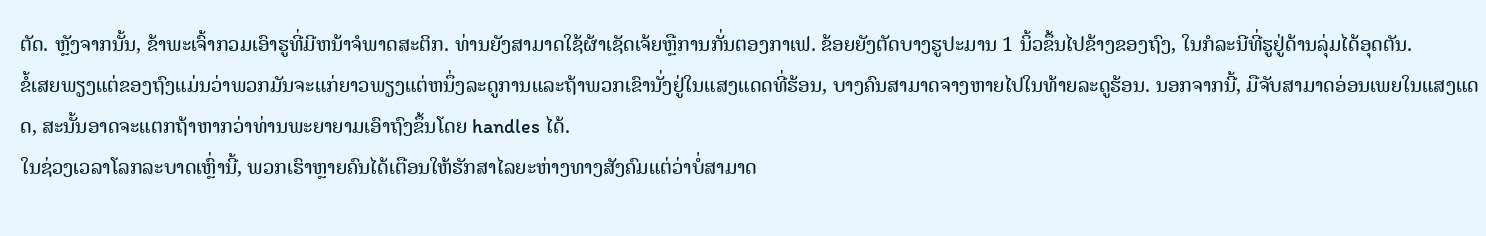ຕັດ. ຫຼັງຈາກນັ້ນ, ຂ້າພະເຈົ້າກວມເອົາຮູທີ່ມີຫນ້າຈໍພາດສະຕິກ. ທ່ານຍັງສາມາດໃຊ້ຜ້າເຊັດເຈ້ຍຫຼືການກັ່ນຕອງກາເຟ. ຂ້ອຍຍັງຕັດບາງຮູປະມານ 1 ນິ້ວຂຶ້ນໄປຂ້າງຂອງຖົງ, ໃນກໍລະນີທີ່ຮູຢູ່ດ້ານລຸ່ມໄດ້ອຸດຕັນ.
ຂໍ້ເສຍພຽງແຕ່ຂອງຖົງແມ່ນວ່າພວກມັນຈະແກ່ຍາວພຽງແຕ່ຫນຶ່ງລະດູການແລະຖ້າພວກເຂົານັ່ງຢູ່ໃນແສງແດດທີ່ຮ້ອນ, ບາງຄົນສາມາດຈາງຫາຍໄປໃນທ້າຍລະດູຮ້ອນ. ນອກຈາກນີ້, ມືຈັບສາມາດອ່ອນເພຍໃນແສງແດດ, ສະນັ້ນອາດຈະແຕກຖ້າຫາກວ່າທ່ານພະຍາຍາມເອົາຖົງຂຶ້ນໂດຍ handles ໄດ້.
ໃນຊ່ວງເວລາໂລກລະບາດເຫຼົ່ານີ້, ພວກເຮົາຫຼາຍຄົນໄດ້ເຕືອນໃຫ້ຮັກສາໄລຍະຫ່າງທາງສັງຄົມແຕ່ວ່າບໍ່ສາມາດ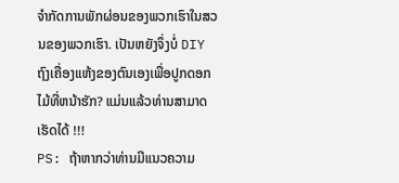ຈໍາກັດການພັກຜ່ອນຂອງພວກເຮົາໃນສວນຂອງພວກເຮົາ. ເປັນຫຍັງຈຶ່ງບໍ່ DIY ຖົງເຄື່ອງແຫ້ງຂອງຕົນເອງເພື່ອປູກດອກໄມ້ທີ່ຫນ້າຮັກ? ແມ່ນແລ້ວທ່ານສາມາດເຮັດໄດ້ !!!
PS: ຖ້າຫາກວ່າທ່ານມີແນວຄວາມ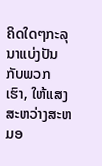ຄິດໃດໆກະລຸນາແບ່ງປັນກັບພວກເຮົາ, ໃຫ້ແສງສະຫວ່າງສະຫມອ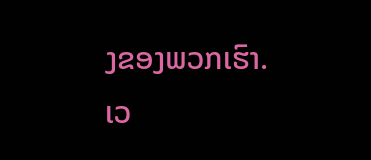ງຂອງພວກເຮົາ.
ເວ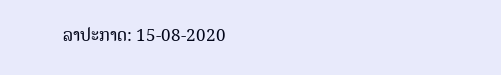ລາປະກາດ: 15-08-2020